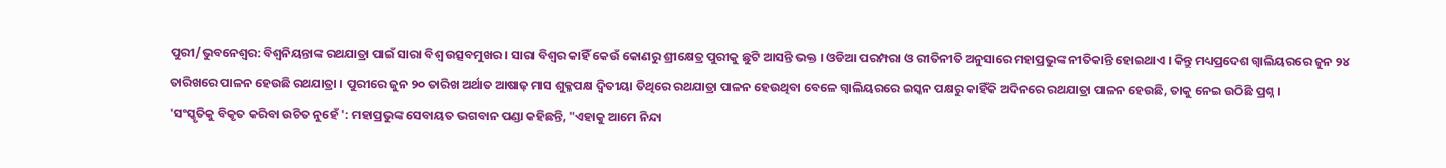ପୁରୀ/ଭୁବନେଶ୍ବର: ବିଶ୍ବନିୟନ୍ତାଙ୍କ ରଥଯାତ୍ରା ପାଇଁ ସାରା ବିଶ୍ବ ଉତ୍ସବମୁଖର । ସାରା ବିଶ୍ବର କାହିଁ କେଉଁ କୋଣରୁ ଶ୍ରୀକ୍ଷେତ୍ର ପୁରୀକୁ ଛୁଟି ଆସନ୍ତି ଭକ୍ତ । ଓଡିଆ ପରମ୍ପରା ଓ ରୀତିନୀତି ଅନୁସାରେ ମହାପ୍ରଭୁଙ୍କ ନୀତିକାନ୍ତି ହୋଇଥାଏ । କିନ୍ତୁ ମଧ୍ୟପ୍ରଦେଶ ଗ୍ବାଲିୟରରେ ଜୁନ ୨୪ ତାରିଖରେ ପାଳନ ହେଉଛି ରଥଯାତ୍ରା । ପୁରୀରେ ଜୁନ ୨୦ ତାରିଖ ଅର୍ଥାତ ଆଷାଢ଼ ମାସ ଶୁକ୍ଳପକ୍ଷ ଦ୍ବିତୀୟା ତିଥିରେ ରଥଯାତ୍ରା ପାଳନ ହେଉଥିବା ବେଳେ ଗ୍ବାଲିୟରରେ ଇସ୍କନ ପକ୍ଷରୁ କାହିଁକି ଅଦିନରେ ରଥଯାତ୍ରା ପାଳନ ହେଉଛି, ତାକୁ ନେଇ ଉଠିଛି ପ୍ରଶ୍ନ ।
'ସଂସ୍କୃତିକୁ ବିକୃତ କରିବା ଉଚିତ ନୁହେଁ ': ମହାପ୍ରଭୁଙ୍କ ସେବାୟତ ଭଗବାନ ପଣ୍ଡା କହିଛନ୍ତି, "ଏହାକୁ ଆମେ ନିନ୍ଦା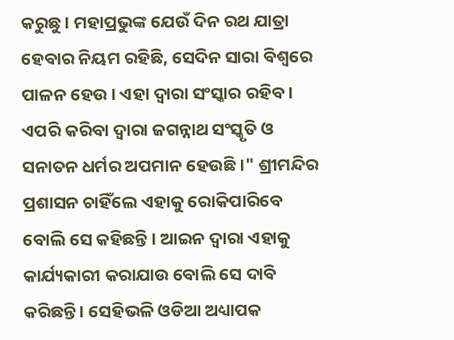କରୁଛୁ । ମହାପ୍ରଭୁଙ୍କ ଯେଉଁ ଦିନ ରଥ ଯାତ୍ରା ହେବାର ନିୟମ ରହିଛି, ସେଦିନ ସାରା ବିଶ୍ବରେ ପାଳନ ହେଉ । ଏହା ଦ୍ବାରା ସଂସ୍କାର ରହିବ । ଏପରି କରିବା ଦ୍ବାରା ଜଗନ୍ନାଥ ସଂସ୍କୃତି ଓ ସନାତନ ଧର୍ମର ଅପମାନ ହେଉଛି ।" ଶ୍ରୀମନ୍ଦିର ପ୍ରଶାସନ ଚାହିଁଲେ ଏହାକୁ ରୋକିପାରିବେ ବୋଲି ସେ କହିଛନ୍ତି । ଆଇନ ଦ୍ବାରା ଏହାକୁ କାର୍ଯ୍ୟକାରୀ କରାଯାଉ ବୋଲି ସେ ଦାବି କରିଛନ୍ତି । ସେହିଭଳି ଓଡିଆ ଅଧ୍ୟାପକ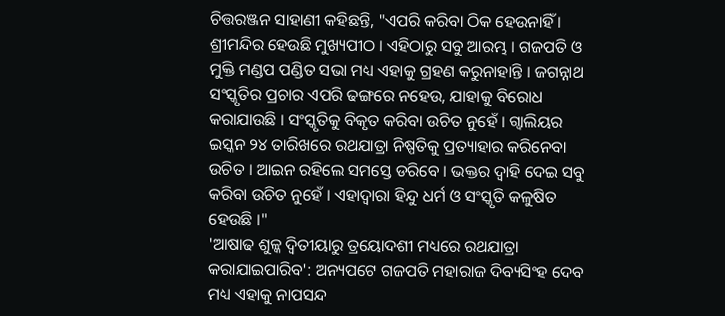ଚିତ୍ତରଞ୍ଜନ ସାହାଣୀ କହିଛନ୍ତି, "ଏପରି କରିବା ଠିକ ହେଉନାହିଁ । ଶ୍ରୀମନ୍ଦିର ହେଉଛି ମୁଖ୍ୟପୀଠ । ଏହିଠାରୁ ସବୁ ଆରମ୍ଭ । ଗଜପତି ଓ ମୁକ୍ତି ମଣ୍ଡପ ପଣ୍ଡିତ ସଭା ମଧ୍ୟ ଏହାକୁ ଗ୍ରହଣ କରୁନାହାନ୍ତି । ଜଗନ୍ନାଥ ସଂସ୍କୃତିର ପ୍ରଚାର ଏପରି ଢଙ୍ଗରେ ନହେଉ, ଯାହାକୁ ବିରୋଧ କରାଯାଉଛି । ସଂସ୍କୃତିକୁ ବିକୃତ କରିବା ଉଚିତ ନୁହେଁ । ଗ୍ବାଲିୟର ଇସ୍କନ ୨୪ ତାରିଖରେ ରଥଯାତ୍ରା ନିଷ୍ପତିକୁ ପ୍ରତ୍ୟାହାର କରିନେବା ଉଚିତ । ଆଇନ ରହିଲେ ସମସ୍ତେ ଡରିବେ । ଭକ୍ତର ଦ୍ବାହି ଦେଇ ସବୁ କରିବା ଉଚିତ ନୁହେଁ । ଏହାଦ୍ବାରା ହିନ୍ଦୁ ଧର୍ମ ଓ ସଂସ୍କୃତି କଳୁଷିତ ହେଉଛି ।"
'ଆଷାଢ ଶୁଳ୍କ ଦ୍ବିତୀୟାରୁ ତ୍ରୟୋଦଶୀ ମଧ୍ୟରେ ରଥଯାତ୍ରା କରାଯାଇପାରିବ': ଅନ୍ୟପଟେ ଗଜପତି ମହାରାଜ ଦିବ୍ୟସିଂହ ଦେବ ମଧ୍ୟ ଏହାକୁ ନାପସନ୍ଦ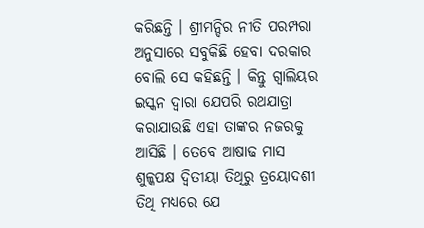କରିଛନ୍ତି । ଶ୍ରୀମନ୍ଦିର ନୀତି ପରମ୍ପରା ଅନୁସାରେ ସବୁକିଛି ହେବା ଦରକାର ବୋଲି ସେ କହିଛନ୍ତି । କିନ୍ତୁ ଗ୍ବାଲିୟର ଇସ୍କନ ଦ୍ବାରା ଯେପରି ରଥଯାତ୍ରା କରାଯାଉଛି ଏହା ତାଙ୍କର ନଜରକୁ ଆସିଛି । ତେବେ ଆଷାଢ ମାସ ଶୁଳ୍କପକ୍ଷ ଦ୍ବିତୀୟା ତିଥିରୁ ତ୍ରୟୋଦଶୀ ତିଥି ମଧ୍ୟରେ ଯେ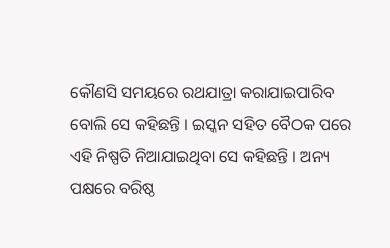କୌଣସି ସମୟରେ ରଥଯାତ୍ରା କରାଯାଇପାରିବ ବୋଲି ସେ କହିଛନ୍ତି । ଇସ୍କନ ସହିତ ବୈଠକ ପରେ ଏହି ନିଷ୍ପତି ନିଆଯାଇଥିବା ସେ କହିଛନ୍ତି । ଅନ୍ୟ ପକ୍ଷରେ ବରିଷ୍ଠ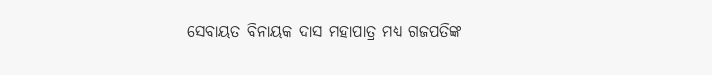ସେବାୟତ ବିନାୟକ ଦାସ ମହାପାତ୍ର ମଧ୍ୟ ଗଜପତିଙ୍କ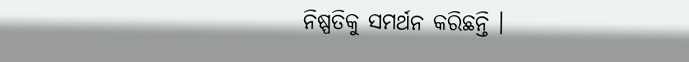ନିଷ୍ପତିକୁ ସମର୍ଥନ କରିଛନ୍ତି ।